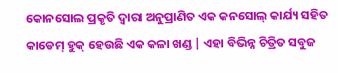କୋନସୋଲ ପ୍ରକୃତି ଦ୍ୱାରା ଅନୁପ୍ରାଣିତ ଏକ କନସୋଲ୍ କାର୍ଯ୍ୟ ସହିତ କାଡେମ୍ ହୁକ୍ ହେଉଛି ଏକ କଳା ଖଣ୍ଡ | ଏହା ବିଭିନ୍ନ ଚିତ୍ରିତ ସବୁଜ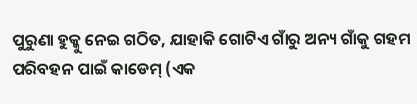ପୁରୁଣା ହୁକ୍କୁ ନେଇ ଗଠିତ, ଯାହାକି ଗୋଟିଏ ଗାଁରୁ ଅନ୍ୟ ଗାଁକୁ ଗହମ ପରିବହନ ପାଇଁ କାଡେମ୍ (ଏକ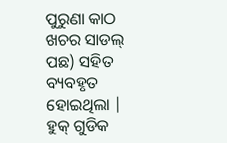ପୁରୁଣା କାଠ ଖଚର ସାଡଲ୍ ପଛ) ସହିତ ବ୍ୟବହୃତ ହୋଇଥିଲା | ହୁକ୍ ଗୁଡିକ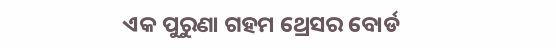ଏକ ପୁରୁଣା ଗହମ ଥ୍ରେସର ବୋର୍ଡ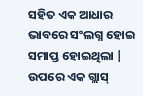ସହିତ ଏକ ଆଧାର ଭାବରେ ସଂଲଗ୍ନ ହୋଇ ସମାପ୍ତ ହୋଇଥିଲା | ଉପରେ ଏକ ଗ୍ଲାସ୍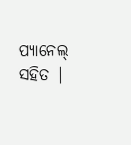ପ୍ୟାନେଲ୍ ସହିତ |